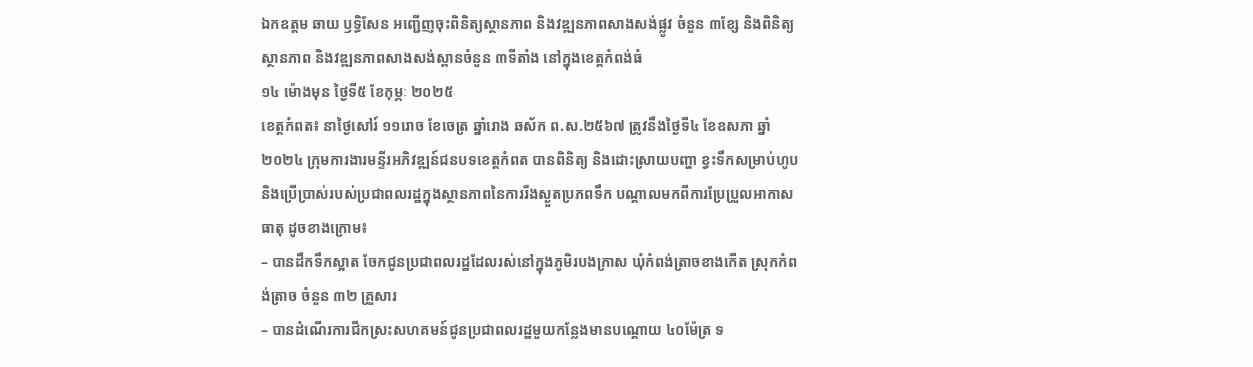ឯកឧត្តម ឆាយ ឫទ្ធិសែន អញ្ជើញចុះពិនិត្យស្ថានភាព និងវឌ្ឍនភាពសាងសង់ផ្លូវ ចំនួន ៣ខ្សែ និងពិនិត្យស្ថានភាព និងវឌ្ឍនភាពសាងសង់ស្ពានចំនួន ៣ទីតាំង នៅក្នុងខេត្តកំពង់ធំ
១៤ ម៉ោងមុន ថ្ងៃទី៥ ខែកុម្ភៈ ២០២៥
ខេត្តកំពត៖ នាថ្ងៃសៅរ៍ ១១រោច ខែចេត្រ ឆ្នាំរោង ឆស័ក ព.ស.២៥៦៧ ត្រូវនឹងថ្ងៃទី៤ ខែឧសភា ឆ្នាំ២០២៤ ក្រុមការងារមន្ទីរអភិវឌ្ឍន៍ជនបទខេត្តកំពត បានពិនិត្យ និងដោះស្រាយបញ្ហា ខ្វះទឹកសម្រាប់ហូប និងប្រើប្រាស់របស់ប្រជាពលរដ្ឋក្នុងស្ថានភាពនៃការរីងស្ងួតប្រភពទឹក បណ្ដាលមកពីការប្រែប្រួលអាកាសធាតុ ដូចខាងក្រោម៖
– បានដឹកទឹកស្អាត ចែកជូនប្រជាពលរដ្ឋដែលរស់នៅក្នុងភូមិរបងក្រាស ឃុំកំពង់ត្រាចខាងកើត ស្រុកកំពង់ត្រាច ចំនួន ៣២ គ្រួសារ
– បានដំណើរការជីកស្រះសហគមន៍ជូនប្រជាពលរដ្ឋមួយកន្លែងមានបណ្ដោយ ៤០ម៉ែត្រ ទ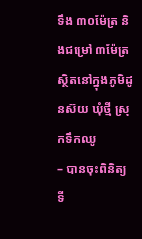ទឹង ៣០ម៉ែត្រ និងជម្រៅ ៣ម៉ែត្រ ស្ថិតនៅក្នុងភូមិដូនស៊យ ឃុំថ្មី ស្រុកទឹកឈូ
– បានចុះពិនិត្យទី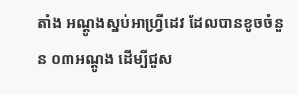តាំង អណ្តូងស្នប់អាហ្វ្រីដេវ ដែលបានខូចចំនួន ០៣អណ្តូង ដើម្បីជួស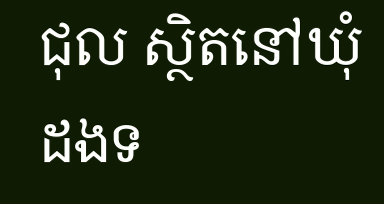ជុល ស្ថិតនៅឃុំដងទ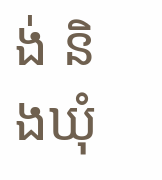ង់ និងឃុំ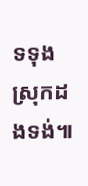ទទុង ស្រុកដងទង់៕